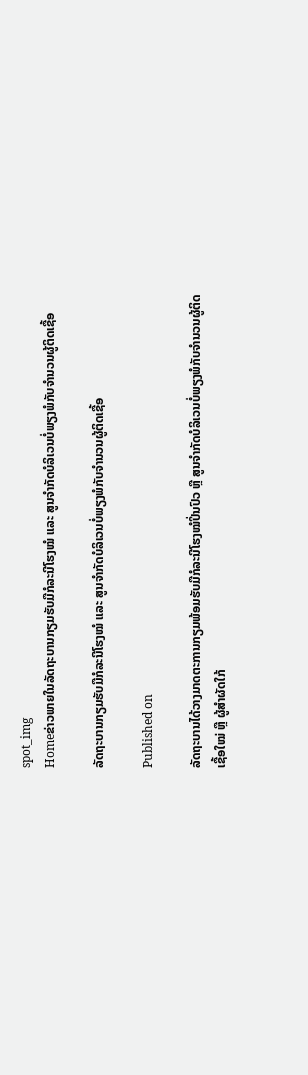spot_img
Homeຂ່າວພາຍໃນລັດຖະບານກຽມຮັບມືກໍລະນີໂຮງໝໍ ແລະ ສູນຈຳກັດບໍລິເວນບໍ່ພຽງພໍກັບຈຳນວນຜູ້ຕິດເຊື້ອ

ລັດຖະບານກຽມຮັບມືກໍລະນີໂຮງໝໍ ແລະ ສູນຈຳກັດບໍລິເວນບໍ່ພຽງພໍກັບຈຳນວນຜູ້ຕິດເຊື້ອ

Published on

ລັດຖະບານໄດ້ວາງມາດຕະການກຽມພ້ອມຮັບມືກໍລະນີໂຮງໝໍປິ່ນປົວ ຫຼື ສູນຈຳກັດບໍລິເວນບໍ່ພຽງພໍກັບຈຳນວນຜູ້ຕິດເຊື້ອໃໝ່ ຫຼື ຜູ້ສຳຜັດໃກ້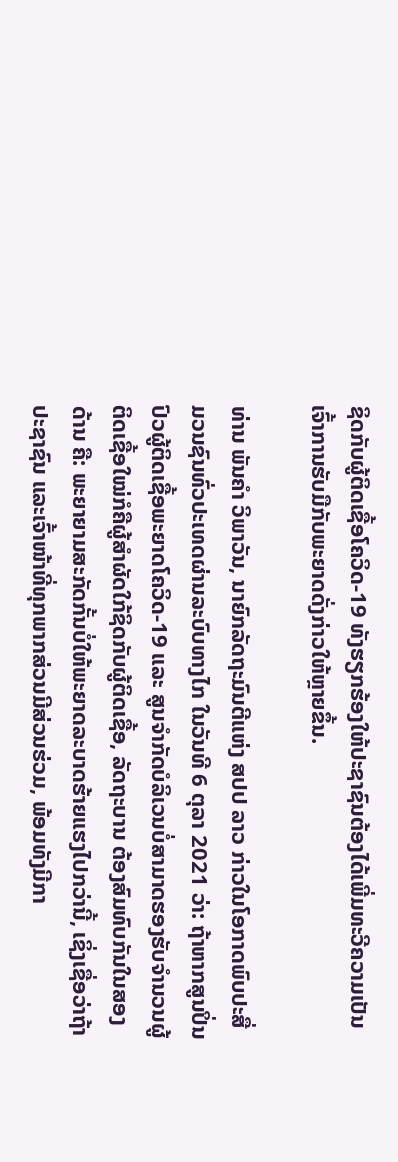ຊິດກັບຜູ້ຕິດເຊື້ອໂຄວິດ-19 ທັງຮຽກຮ້ອງໃຫ້ປະຊາຊົນຕ້ອງໄດ້ເພີ່ມທະວີຄວາມເປັນເຈົ້າການຮັບມືກັບພະຍາດດັ່ງກ່າວໃຫ້ຫຼາຍຂຶ້ນ.

ທ່ານ ພັນຄໍາ ວິພາວັນ, ນາຍົກລັດຖະມົນຕີແຫ່ງ ສປປ ລາວ ກ່າວໃນໂອກາດພົບປະສື່ມວນຊົນທົ່ວປະເທດຜ່ານລະບົບທາງໄກ ໃນວັນທີ 6 ຕຸລາ 2021 ວ່າ: ຖ້າຫາກສູນປິ່ນປົວຜູ້ຕິດເຊື້ອພະຍາດໂຄວິດ-19 ແລະ ສູນຈໍາກັດບໍລິເວນບໍ່ສາມາດຮອງຮັບຈຳນວນຜູ້ຕິດເຊື້ອໃໝ່ກໍຄືຜູ້ສຳຜັດໃກ້ຊິດກັບຜູ້ຕິດເຊື້ອ, ລັດຖະບານ ຕ້ອງສົມທົບກັນໃນສອງດ້ານ ຄື: ພະຍາຍາມສະກັດກັ້ນບໍ່ໃຫ້ພະຍາດລະບາດຮ້າຍແຮງໄປກວ່ານີ້, ເຊິ່ງເຊື່ອວ່າຖ້າປະຊາຊົນ ແລະເຈົ້າໜ້າທີ່ທຸກພາກສ່ວນມີສ່ວນຮ່ວມ, ພ້ອມທັງມີກາ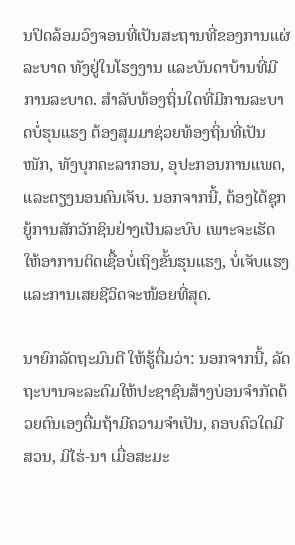ນປິດລ້ອມວົງຈອນທີ່ເປັນສະຖານທີ່ຂອງການແຜ່ລະບາດ ທັງຢູ່ໃນໂຮງງານ ແລະບັນດາບ້ານທີ່ມີການລະບາດ. ສຳລັບທ້ອງຖິ່ນໃດທີ່ມີການລະບາດບໍ່ຮຸນແຮງ ຕ້ອງສຸມມາຊ່ວຍທ້ອງຖິ່ນທີ່ເປັນໜັກ, ທັງບຸກຄະລາກອນ, ອຸປະກອນການແພດ, ແລະຕຽງນອນຄົນເຈັບ. ນອກຈາກນີ້, ຕ້ອງໄດ້ຊຸກຍູ້ການສັກວັກຊິນຢ່າງເປັນລະບົບ ເພາະຈະເຮັດໃຫ້ອາການຕິດເຊື້ອບໍ່ເຖິງຂັ້ນຮຸນແຮງ, ບໍ່ເຈັບແຮງ ແລະການເສຍຊີວິດຈະໜ້ອຍທີ່ສຸດ.

ນາຍົກລັດຖະມົນຕີ ໃຫ້ຮູ້ຕື່ມວ່າ: ນອກຈາກນີ້, ລັດຖະບານຈະລະດົມໃຫ້ປະຊາຊົນສ້າງບ່ອນຈໍາກັດດ້ວຍຕົນເອງຕື່ມຖ້າມີຄວາມຈໍາເປັນ, ຄອບຄົວໃດມີສວນ, ມີໄຮ່-ນາ ເມື່ອສະມະ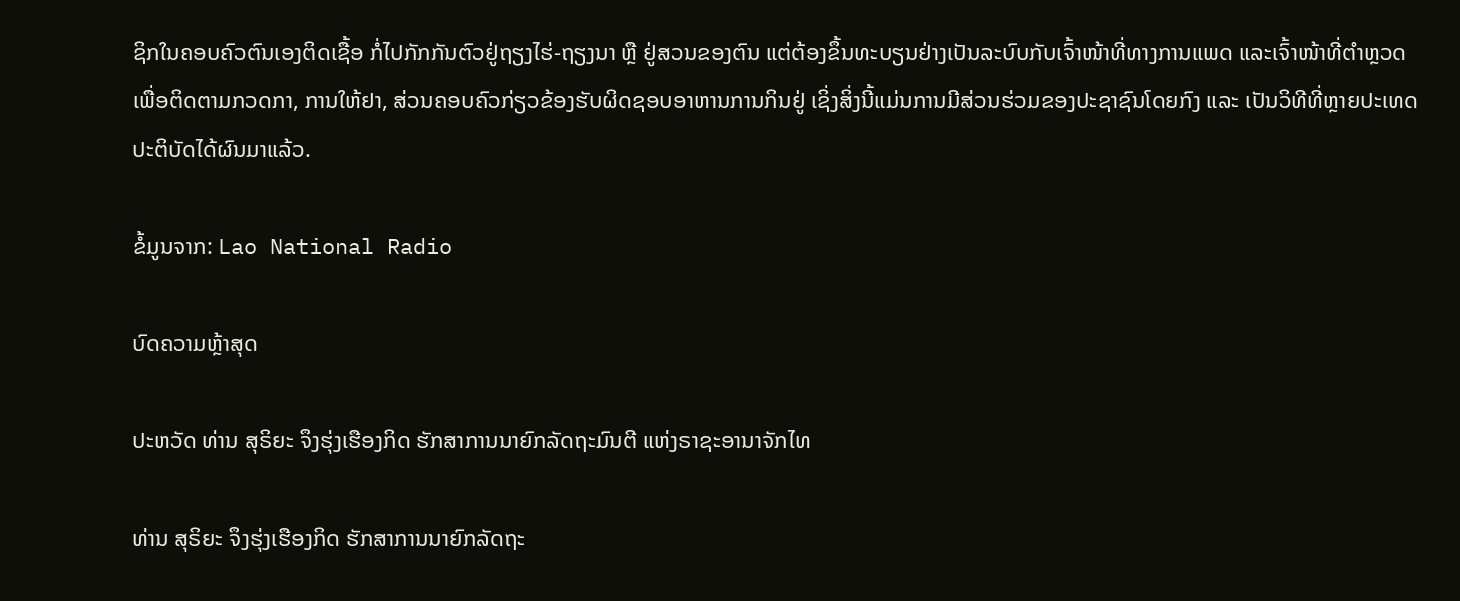ຊິກໃນຄອບຄົວຕົນເອງຕິດເຊື້ອ ກໍ່ໄປກັກກັນຕົວຢູ່ຖຽງໄຮ່-ຖຽງນາ ຫຼື ຢູ່ສວນຂອງຕົນ ແຕ່ຕ້ອງຂຶ້ນທະບຽນຢ່າງເປັນລະບົບກັບເຈົ້າໜ້າທີ່ທາງການແພດ ແລະເຈົ້າໜ້າທີ່ຕຳຫຼວດ ເພື່ອຕິດຕາມກວດກາ, ການໃຫ້ຢາ, ສ່ວນຄອບຄົວກ່ຽວຂ້ອງຮັບຜິດຊອບອາຫານການກິນຢູ່ ເຊິ່ງສິ່ງນີ້ແມ່ນການມີສ່ວນຮ່ວມຂອງປະຊາຊົນໂດຍກົງ ແລະ ເປັນວິທີທີ່ຫຼາຍປະເທດປະຕິບັດໄດ້ຜົນມາແລ້ວ.

ຂໍ້ມູນຈາກ: Lao National Radio

ບົດຄວາມຫຼ້າສຸດ

ປະຫວັດ ທ່ານ ສຸຣິຍະ ຈຶງຮຸ່ງເຮືອງກິດ ຮັກສາການນາຍົກລັດຖະມົນຕີ ແຫ່ງຣາຊະອານາຈັກໄທ

ທ່ານ ສຸຣິຍະ ຈຶງຮຸ່ງເຮືອງກິດ ຮັກສາການນາຍົກລັດຖະ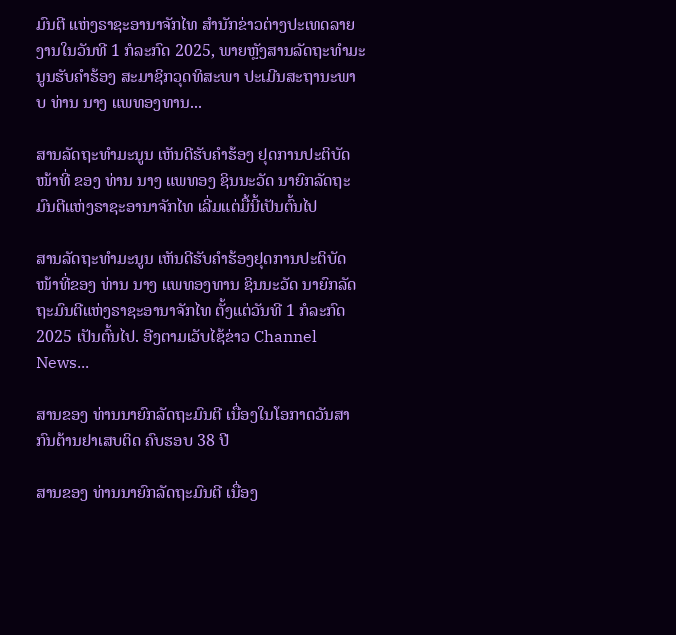ມົນຕີ ແຫ່ງຣາຊະອານາຈັກໄທ ສຳນັກຂ່າວຕ່າງປະເທດລາຍງານໃນວັນທີ 1 ກໍລະກົດ 2025, ພາຍຫຼັງສານລັດຖະທຳມະນູນຮັບຄຳຮ້ອງ ສະມາຊິກວຸດທິສະພາ ປະເມີນສະຖານະພາບ ທ່ານ ນາງ ແພທອງທານ...

ສານລັດຖະທຳມະນູນ ເຫັນດີຮັບຄຳຮ້ອງ ຢຸດການປະຕິບັດໜ້າທີ່ ຂອງ ທ່ານ ນາງ ແພທອງ ຊິນນະວັດ ນາຍົກລັດຖະມົນຕີແຫ່ງຣາຊະອານາຈັກໄທ ເລີ່ມແຕ່ມື້ນີ້ເປັນຕົ້ນໄປ

ສານລັດຖະທຳມະນູນ ເຫັນດີຮັບຄຳຮ້ອງຢຸດການປະຕິບັດໜ້າທີ່ຂອງ ທ່ານ ນາງ ແພທອງທານ ຊິນນະວັດ ນາຍົກລັດຖະມົນຕີແຫ່ງຣາຊະອານາຈັກໄທ ຕັ້ງແຕ່ວັນທີ 1 ກໍລະກົດ 2025 ເປັນຕົ້ນໄປ. ອີງຕາມເວັບໄຊ້ຂ່າວ Channel News...

ສານຂອງ ທ່ານນາຍົກລັດຖະມົນຕີ ເນື່ອງໃນໂອກາດວັນສາກົນຕ້ານຢາເສບຕິດ ຄົບຮອບ 38 ປີ

ສານຂອງ ທ່ານນາຍົກລັດຖະມົນຕີ ເນື່ອງ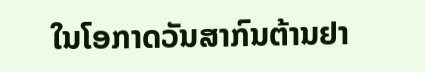ໃນໂອກາດວັນສາກົນຕ້ານຢາ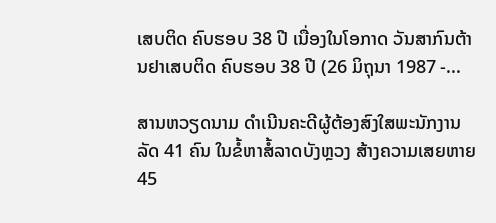ເສບຕິດ ຄົບຮອບ 38 ປີ ເນື່ອງໃນໂອກາດ ວັນສາກົນຕ້ານຢາເສບຕິດ ຄົບຮອບ 38 ປີ (26 ມິຖຸນາ 1987 -...

ສານຫວຽດນາມ ດຳເນີນຄະດີຜູ້ຕ້ອງສົງໃສພະນັກງານລັດ 41 ຄົນ ໃນຂໍ້ຫາສໍ້ລາດບັງຫຼວງ ສ້າງຄວາມເສຍຫາຍ 45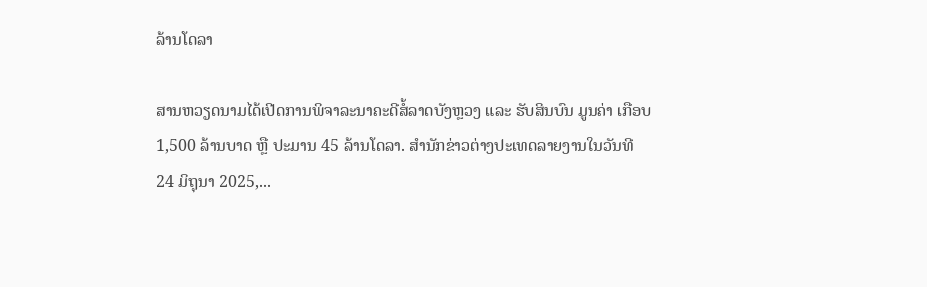ລ້ານໂດລາ

ສານຫວຽດນາມໄດ້ເປີດການພິຈາລະນາຄະດີສໍ້ລາດບັງຫຼວງ ແລະ ຮັບສິນບົນ ມູນຄ່າ ເກືອບ 1,500 ລ້ານບາດ ຫຼື ປະມານ 45 ລ້ານໂດລາ. ສຳນັກຂ່າວຕ່າງປະເທດລາຍງານໃນວັນທີ 24 ມິຖຸນາ 2025,...